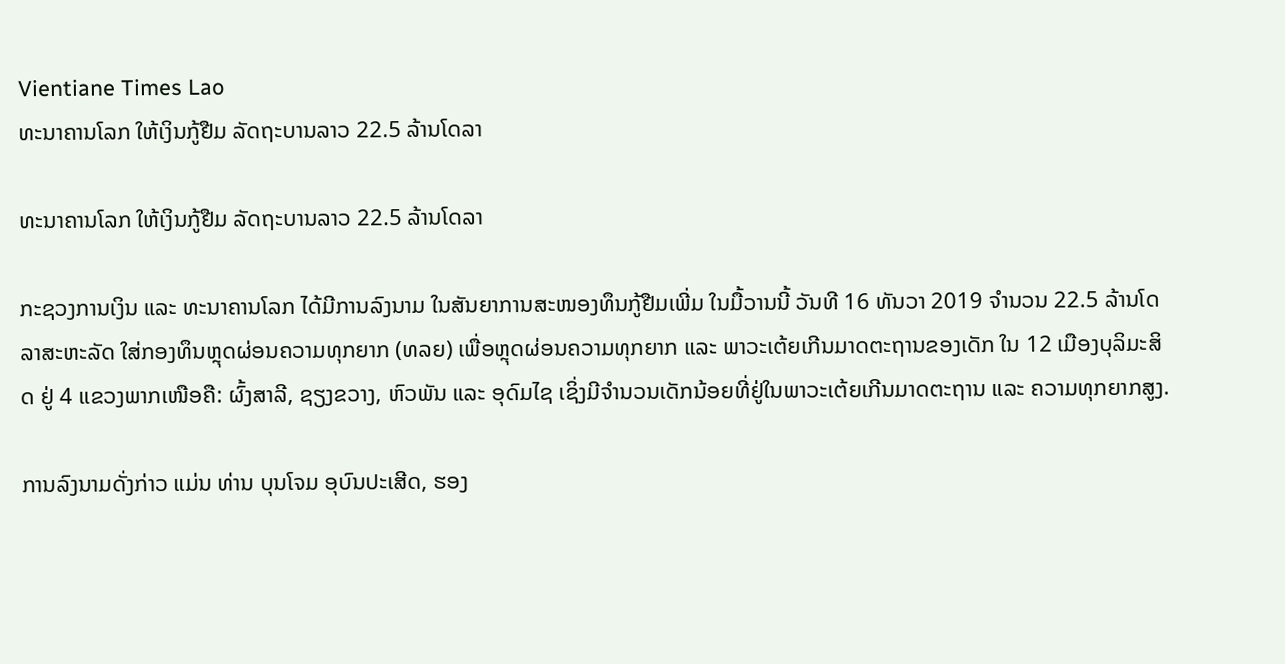Vientiane Times Lao
ທະນາຄານໂລກ ໃຫ້ເງິນກູ້ຢືມ ລັດຖະບານລາວ 22.5 ລ້ານໂດລາ

ທະນາຄານໂລກ ໃຫ້ເງິນກູ້ຢືມ ລັດຖະບານລາວ 22.5 ລ້ານໂດລາ

ກະຊວງການເງິນ ແລະ ທະນາຄານໂລກ ໄດ້ມີການລົງນາມ ໃນສັນຍາການສະໜອງທຶນກູ້ຢືມເພີ່ມ ໃນມື້ວານນີ້ ວັນທີ 16 ທັນວາ 2019 ຈໍານວນ 22.5 ລ້ານໂດລາສະຫະລັດ ໃສ່ກອງທຶນຫຼຸດຜ່ອນຄວາມທຸກຍາກ (ທລຍ) ເພື່ອຫຼຸດຜ່ອນຄວາມທຸກຍາກ ແລະ ພາວະເຕ້ຍເກີນມາດຕະຖານຂອງເດັກ ໃນ 12 ເມືອງບຸລິມະສິດ ຢູ່ 4 ແຂວງພາກເໜືອຄື: ຜົ້ງສາລີ, ຊຽງຂວາງ, ຫົວພັນ ແລະ ອຸດົມໄຊ ເຊິ່ງມີຈຳນວນເດັກນ້ອຍທີ່ຢູ່ໃນພາວະເຕ້ຍເກີນມາດຕະຖານ ແລະ ຄວາມທຸກຍາກສູງ.

ການລົງນາມດັ່ງກ່າວ ແມ່ນ ທ່ານ ບຸນໂຈມ ອຸບົນປະເສີດ, ຮອງ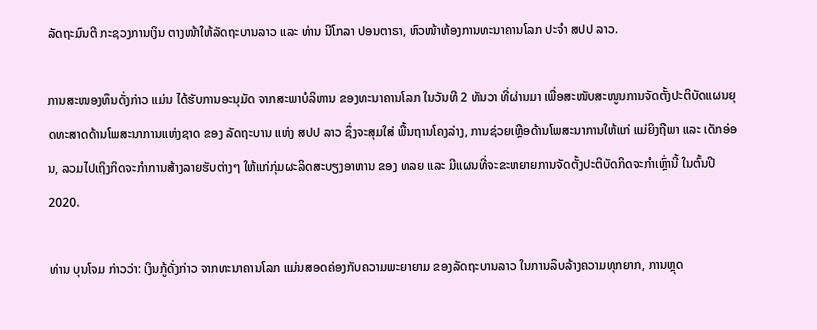ລັດຖະມົນຕີ ກະຊວງການເງິນ ຕາງໜ້າໃຫ້ລັດຖະບານລາວ ແລະ ທ່ານ ນີໂກລາ ປອນຕາຣາ, ຫົວໜ້າຫ້ອງການທະນາຄານໂລກ ປະຈໍາ ສປປ ລາວ.

ການສະໜອງທຶນດັ່ງກ່າວ ແມ່ນ ໄດ້ຮັບການອະນຸມັດ ຈາກສະພາບໍລິຫານ ຂອງທະນາຄານໂລກ ໃນວັນທີ 2 ທັນວາ ທີ່ຜ່ານມາ ເພື່ອສະໜັບສະໜູນການຈັດຕັ້ງປະຕິບັດແຜນຍຸດທະສາດດ້ານໂພສະນາການແຫ່ງຊາດ ຂອງ ລັດຖະບານ ແຫ່ງ ສປປ ລາວ ຊຶ່ງຈະສຸມໃສ່ ພື້ນຖານໂຄງລ່າງ, ການຊ່ວຍເຫຼືອດ້ານໂພສະນາການໃຫ້ແກ່ ແມ່ຍິງຖືພາ ແລະ ເດັກອ່ອນ, ລວມໄປເຖິງກິດຈະກໍາການສ້າງລາຍຮັບຕ່າງໆ ໃຫ້ແກ່ກຸ່ມຜະລິດສະບຽງອາຫານ ຂອງ ທລຍ ແລະ ມີແຜນທີ່ຈະຂະຫຍາຍການຈັດຕັ້ງປະຕິບັດກິດຈະກໍາເຫຼົ່ານີ້ ໃນຕົ້ນປີ 2020.

ທ່ານ ບຸນໂຈມ ກ່າວວ່າ: ເງິນກູ້ດັ່ງກ່າວ ຈາກທະນາຄານໂລກ ແມ່ນສອດຄ່ອງກັບຄວາມພະຍາຍາມ ຂອງລັດຖະບານລາວ ໃນການລຶບລ້າງຄວາມທຸກຍາກ, ການຫຼຸດ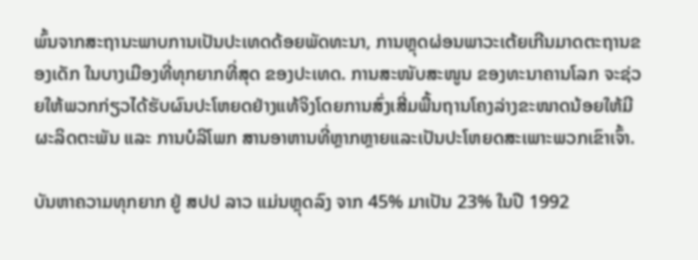ພົ້ນຈາກສະຖານະພາບການເປັນປະເທດດ້ອຍພັດທະນາ, ການຫຼຸດຜ່ອນພາວະເຕ້ຍເກີນມາດຕະຖານຂອງເດັກ ໃນບາງເມືອງທີ່ທຸກຍາກທີ່ສຸດ ຂອງປະເທດ. ການສະໜັບສະໜູນ ຂອງທະນາຄານໂລກ ຈະຊ່ວຍໃຫ້ພວກກ່ຽວໄດ້ຮັບຜົນປະໂຫຍດຢ່າງແທ້ຈິງໂດຍການສົ່ງເສີ່ມພື້ນຖານໂຄງລ່າງຂະໜາດນ້ອຍໃຫ້ມີຜະລິດຕະພັນ ແລະ ການບໍລິໂພກ ສານອາຫານທີ່ຫຼາກຫຼາຍແລະເປັນປະໂຫຍດສະເພາະພວກເຂົາເຈົ້າ.

ບັນຫາຄວາມທຸກຍາກ ຢູ່ ສປປ ລາວ ແມ່ນຫຼຸດລົງ ຈາກ 45% ມາເປັນ 23% ໃນປີ 1992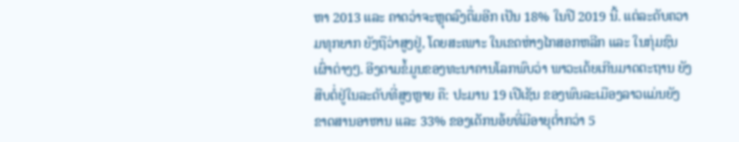ຫາ 2013 ແລະ ຄາດວ່າຈະຫຼຸດລົງຕື່ມອີກ ເປັນ 18% ໃນປີ 2019 ນີ້. ແຕ່ລະດັບຄວາມທຸກຍາກ ຍັງຖືວ່າສູງຢູ່, ໂດຍສະເພາະ ໃນເຂດຫ່າງໄກສອກຫລີກ ແລະ ໃນກຸ່ມຊົນເຜົ່າຕ່າງໆ. ອີງຕາມຂໍ້ມູນຂອງທະນາຄານໂລກພົບວ່າ ພາວະເຕ້ຍເກີນມາດຕະຖານ ຍັງສືບຕໍ່ຢູ່ໃນລະດັບທີ່ສູງຫຼາຍ ຄື: ປະມານ 19 ເປີເຊັນ ຂອງພົນລະເມືອງລາວແມ່ນຍັງຂາດສານອາຫານ ແລະ 33% ຂອງເດັກນອ້ຍທີ່ມີອາຍຸຕ່ຳກວ່າ 5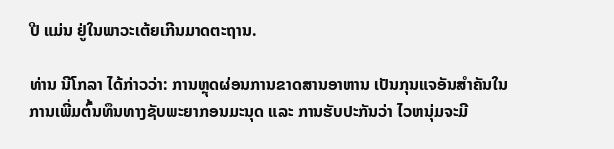ປີ ແມ່ນ ຢູ່ໃນພາວະເຕ້ຍເກີນມາດຕະຖານ.

ທ່ານ ນີໂກລາ ໄດ້ກ່າວວ່າ: ການຫຼຸດຜ່ອນການຂາດສານອາຫານ ເປັນກຸນແຈອັນສຳຄັນໃນການເພີ່ມຕົ້ນທຶນທາງຊັບພະຍາກອນມະນຸດ ແລະ ການຮັບປະກັນວ່າ ໄວຫນຸ່ມຈະມີ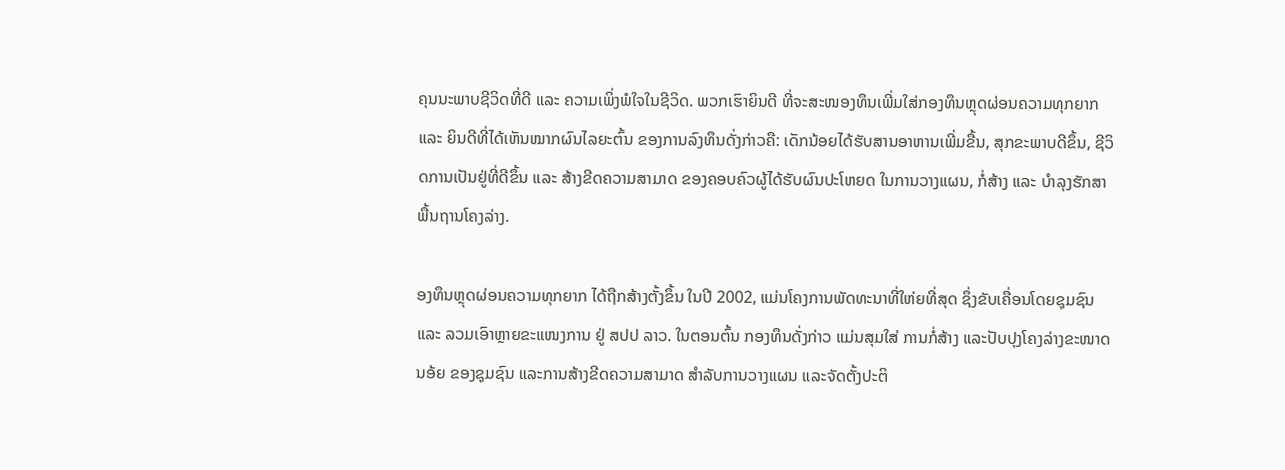ຄຸນນະພາບຊີວິດທີ່ດີ ແລະ ຄວາມເພິ່ງພໍໃຈໃນຊີວິດ. ພວກເຮົາຍິນດີ ທີ່ຈະສະໜອງທຶນເພີ່ມໃສ່ກອງທຶນຫຼຸດຜ່ອນຄວາມທຸກຍາກ ແລະ ຍິນດີທີ່ໄດ້ເຫັນໝາກຜົນໄລຍະຕົ້ນ ຂອງການລົງທຶນດັ່ງກ່າວຄື: ເດັກນ້ອຍໄດ້ຮັບສານອາຫານເພີ່ມຂື້ນ, ສຸກຂະພາບດີຂຶ້ນ, ຊີວິດການເປັນຢູ່ທີ່ດີຂຶ້ນ ແລະ ສ້າງຂີດຄວາມສາມາດ ຂອງຄອບຄົວຜູ້ໄດ້ຮັບຜົນປະໂຫຍດ ໃນການວາງແຜນ, ກໍ່ສ້າງ ແລະ ບໍາລຸງຮັກສາ ພື້ນຖານໂຄງລ່າງ.

ອງທຶນຫຼຸດຜ່ອນຄວາມທຸກຍາກ ໄດ້ຖືກສ້າງຕັ້ງຂຶ້ນ ໃນປີ 2002, ແມ່ນໂຄງການພັດທະນາທີ່ໃຫ່ຍທີ່ສຸດ ຊຶ່ງຂັບເຄື່ອນໂດຍຊຸມຊົນ ແລະ ລວມເອົາຫຼາຍຂະແໜງການ ຢູ່ ສປປ ລາວ. ໃນຕອນຕົ້ນ ກອງທຶນດັ່ງກ່າວ ແມ່ນສຸມໃສ່ ການກໍ່ສ້າງ ແລະປັບປຸງໂຄງລ່າງຂະໜາດນອ້ຍ ຂອງຊຸມຊົນ ແລະການສ້າງຂີດຄວາມສາມາດ ສໍາລັບການວາງແຜນ ແລະຈັດຕັ້ງປະຕິ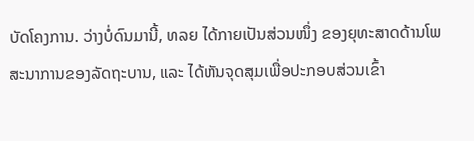ບັດໂຄງການ. ວ່າງບໍ່ດົນມານີ້, ທລຍ ໄດ້ກາຍເປັນສ່ວນໜຶ່ງ ຂອງຍຸທະສາດດ້ານໂພສະນາການຂອງລັດຖະບານ, ແລະ ໄດ້ຫັນຈຸດສຸມເພື່ອປະກອບສ່ວນເຂົ້າ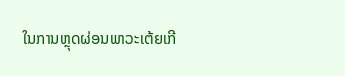ໃນການຫຼຸດຜ່ອນພາວະເຕ້ຍເກີ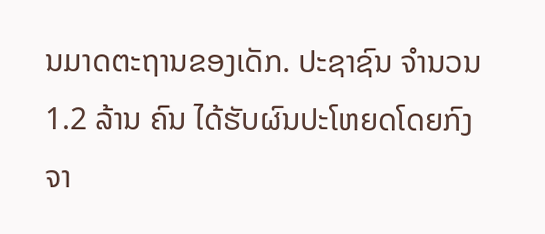ນມາດຕະຖານຂອງເດັກ. ປະຊາຊົນ ຈໍານວນ 1.2 ລ້ານ ຄົນ ໄດ້ຮັບຜົນປະໂຫຍດໂດຍກົງ ຈາ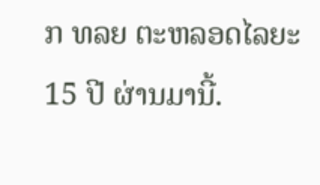ກ ທລຍ ຕະຫລອດໄລຍະ 15 ປີ ຜ່ານມານີ້.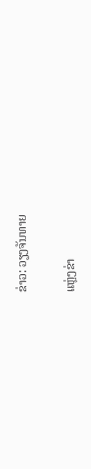ຂ່າວ: ວຽງຈັນທາຍ

ແຫຼ່ງຂ່າ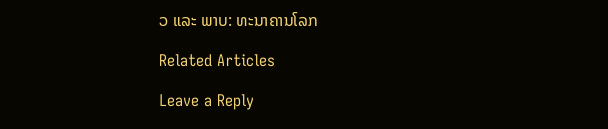ວ ແລະ ພາບ: ທະນາຄານໂລກ

Related Articles

Leave a Reply